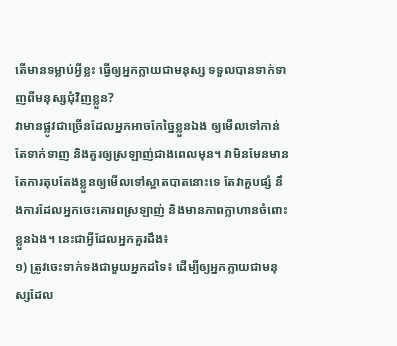តើមានទម្លាប់អ្វីខ្លះ ធ្វើឲ្យអ្នកក្លាយជាមនុស្ស ទទួលបានទាក់ទាញពីមនុស្សជុំវិញខ្លួន?
វាមានផ្លូវជាច្រើនដែលអ្នកអាចកែច្នៃខ្លួនឯង ឲ្យមើលទៅកាន់តែទាក់ទាញ និងគួរឲ្យស្រឡាញ់ជាងពេលមុន។ វាមិនមែនមានតែការតុបតែងខ្លួនឲ្យមើលទៅស្អាតបាតនោះទេ តែវាគួបផ្សំ នឹងការដែលអ្នកចេះគោរពស្រឡាញ់ និងមានភាពក្លាហានចំពោះខ្លួនឯង។ នេះជាអ្វីដែលអ្នកគួរដឹង៖
១) ត្រូវចេះទាក់ទងជាមួយអ្នកដទៃ៖ ដើម្បីឲ្យអ្នកក្លាយជាមនុស្សដែល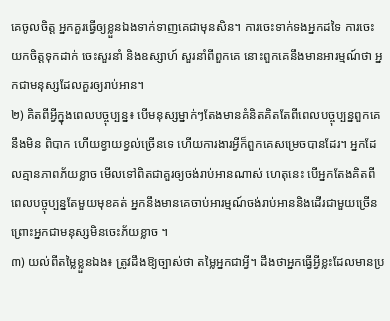គេចូលចិត្ត អ្នកគួរធ្វើឲ្យខ្លួនឯងទាក់ទាញគេជាមុនសិន។ ការចេះទាក់ទងអ្នកដទៃ ការចេះយកចិត្តទុកដាក់ ចេះសួរនាំ និងឧស្សាហ៍ សួរនាំពីពួកគេ នោះពួកគេនឹងមានអារម្មណ៍ថា អ្នកជាមនុស្សដែលគួរឲ្យរាប់អាន។
២) គិតពីអ្វីក្នុងពេលបច្ចុប្បន្ន៖ បើមនុស្សម្នាក់ៗតែងមានគំនិតគិតតែពីពេលបច្ចុប្បន្នពួកគេនឹងមិន ពិបាក ហើយខ្វាយខ្វល់ច្រើនទេ ហើយការងារអ្វីក៏ពួកគេសម្រេចបានដែរ។ អ្នកដែលគ្មានភាពភ័យខ្លាច មើលទៅពិតជាគួរឲ្យចង់រាប់អានណាស់ ហេតុនេះ បើអ្នកតែងគិតពីពេលបច្ចុប្បន្នតែមួយមុខគត់ អ្នកនឹងមានគេចាប់អារម្មណ៍ចង់រាប់អាននិងដើរជាមួយច្រើន ព្រោះអ្នកជាមនុស្សមិនចេះភ័យខ្លាច ។
៣) យល់ពីតម្លៃខ្លួនឯង៖ ត្រូវដឹងឱ្យច្បាស់ថា តម្លៃអ្នកជាអ្វី។ ដឹងថាអ្នកធ្វើអ្វីខ្លះដែលមានប្រ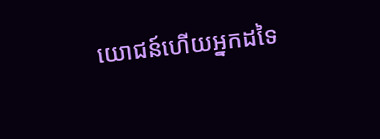យោជន៍ហើយអ្នកដទៃ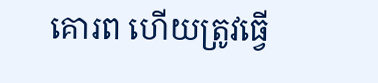គោរព ហើយត្រូវធ្វើ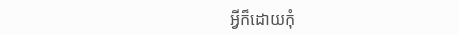អ្វីក៏ដោយកុំ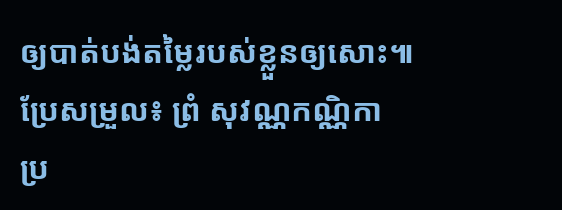ឲ្យបាត់បង់តម្លៃរបស់ខ្លួនឲ្យសោះ៕
ប្រែសម្រួល៖ ព្រំ សុវណ្ណកណ្ណិកា
ប្រ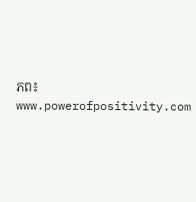ភព៖ www.powerofpositivity.com